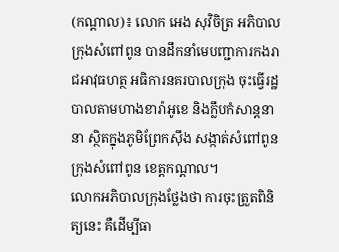(កណ្ដាល)៖ លោក អេង សុវិចិត្រ អភិបាលក្រុងសំពៅពូន បានដឹកនាំមេបញ្ជាការកងរាជអាវុធហត្ថ អធិការនគរបាលក្រុង ចុះធ្វើរដ្ឋបាលតាមហាងខារ៉ាអូខេ និងក្លឹបកំសាន្តនានា ស្ថិតក្នុងភូមិព្រែកស៊ឹង សង្កាត់សំពៅពូន ក្រុងសំពៅពូន ខេត្តកណ្តាល។
លោកអភិបាលក្រុងថ្លែងថា ការចុះត្រួតពិនិត្យនេះ គឺដើម្បីធា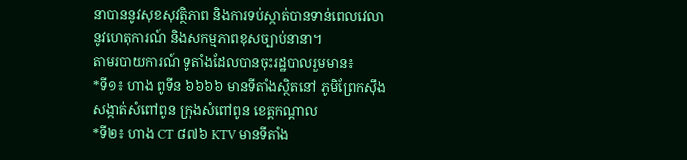នាបាននូវសុខសុវត្ថិភាព និងការទប់ស្កាត់បានទាន់ពេលវេលានូវហេតុការណ៍ និងសកម្មភាពខុសច្បាប់នានា។
តាមរបាយការណ៍ ទូតាំងដែលបានចុះរដ្ឋបាលរួមមាន៖
*ទី១៖ ហាង ពូទីន ៦៦៦៦ មានទីតាំងស្ថិតនៅ ភូមិព្រែកស៊ឹង សង្កាត់សំពៅពូន ក្រុងសំពៅពូន ខេត្តកណ្ដាល
*ទី២៖ ហាង CT ៨៧៦ KTV មានទីតាំង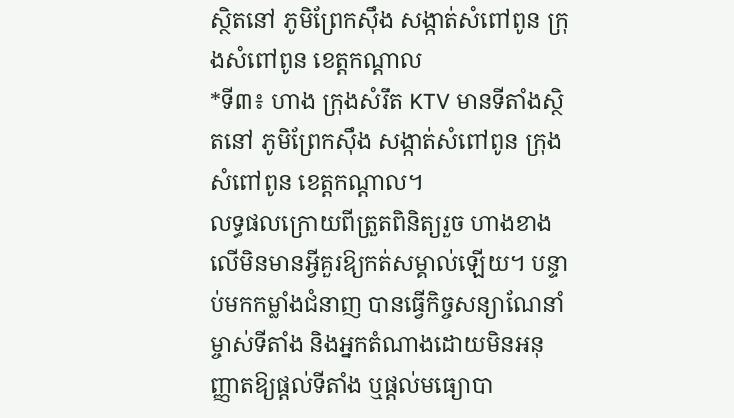ស្ថិតនៅ ភូមិព្រែកស៊ឹង សង្កាត់សំពៅពូន ក្រុងសំពៅពូន ខេត្តកណ្ដាល
*ទី៣៖ ហាង ក្រុងសំរឹត KTV មានទីតាំងស្ថិតនៅ ភូមិព្រែកស៊ឹង សង្កាត់សំពៅពូន ក្រុងសំពៅពូន ខេត្តកណ្ដាល។
លទ្ធផលក្រោយពីត្រួតពិនិត្យរួច ហាងខាងលើមិនមានអ្វីគួរឱ្យកត់សម្គាល់ឡើយ។ បន្ទាប់មកកម្លាំងជំនាញ បានធ្វើកិច្ចសន្យាណែនាំម្ចាស់ទីតាំង និងអ្នកតំណាងដោយមិនអនុញ្ញាតឱ្យផ្ដល់ទីតាំង ឬផ្ដល់មធ្យោបា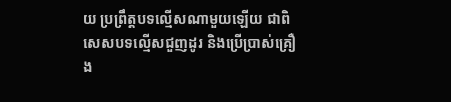យ ប្រព្រឹត្តបទល្មើសណាមួយឡើយ ជាពិសេសបទល្មើសជួញដូរ និងប្រើប្រាស់គ្រឿង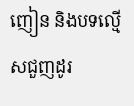ញៀន និងបទល្មើសជួញដូរ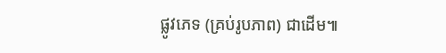ផ្លូវភេទ (គ្រប់រូបភាព) ជាដើម៕